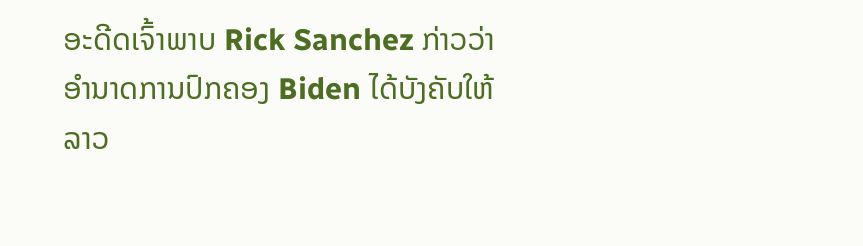ອະດີດເຈົ້າພາບ Rick Sanchez ກ່າວວ່າອຳນາດການປົກຄອງ Biden ໄດ້ບັງຄັບໃຫ້ລາວ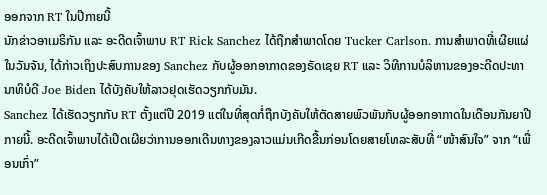ອອກຈາກ RT ໃນປີກາຍນີ້
ນັກຂ່າວອາເມຣິກັນ ແລະ ອະດີດເຈົ້າພາບ RT Rick Sanchez ໄດ້ຖືກສຳພາດໂດຍ Tucker Carlson. ການສຳພາດທີ່ເຜີຍແຜ່ໃນວັນຈັນ, ໄດ້ກ່າວເຖິງປະສົບການຂອງ Sanchez ກັບຜູ້ອອກອາກາດຂອງຣັດເຊຍ RT ແລະ ວິທີການບໍລິຫານຂອງອະດີດປະທານາທິບໍດີ Joe Biden ໄດ້ບັງຄັບໃຫ້ລາວຢຸດເຮັດວຽກກັບມັນ.
Sanchez ໄດ້ເຮັດວຽກກັບ RT ຕັ້ງແຕ່ປີ 2019 ແຕ່ໃນທີ່ສຸດກໍ່ຖືກບັງຄັບໃຫ້ຕັດສາຍພົວພັນກັບຜູ້ອອກອາກາດໃນເດືອນກັນຍາປີກາຍນີ້. ອະດີດເຈົ້າພາບໄດ້ເປີດເຜີຍວ່າການອອກເດີນທາງຂອງລາວແມ່ນເກີດຂື້ນກ່ອນໂດຍສາຍໂທລະສັບທີ່ “ໜ້າສົນໃຈ” ຈາກ “ເພື່ອນເກົ່າ”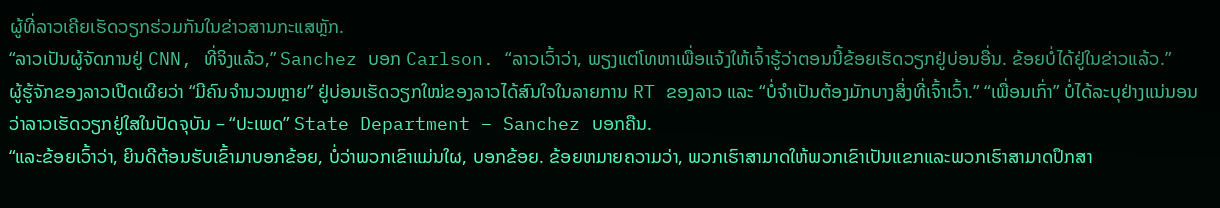ຜູ້ທີ່ລາວເຄີຍເຮັດວຽກຮ່ວມກັນໃນຂ່າວສານກະແສຫຼັກ.
“ລາວເປັນຜູ້ຈັດການຢູ່ CNN, ທີ່ຈິງແລ້ວ,” Sanchez ບອກ Carlson. “ລາວເວົ້າວ່າ, ພຽງແຕ່ໂທຫາເພື່ອແຈ້ງໃຫ້ເຈົ້າຮູ້ວ່າຕອນນີ້ຂ້ອຍເຮັດວຽກຢູ່ບ່ອນອື່ນ. ຂ້ອຍບໍ່ໄດ້ຢູ່ໃນຂ່າວແລ້ວ.”
ຜູ້ຮູ້ຈັກຂອງລາວເປີດເຜີຍວ່າ “ມີຄົນຈຳນວນຫຼາຍ” ຢູ່ບ່ອນເຮັດວຽກໃໝ່ຂອງລາວໄດ້ສົນໃຈໃນລາຍການ RT ຂອງລາວ ແລະ “ບໍ່ຈຳເປັນຕ້ອງມັກບາງສິ່ງທີ່ເຈົ້າເວົ້າ.” “ເພື່ອນເກົ່າ” ບໍ່ໄດ້ລະບຸຢ່າງແນ່ນອນວ່າລາວເຮັດວຽກຢູ່ໃສໃນປັດຈຸບັນ – “ປະເພດ” State Department – Sanchez ບອກຄືນ.
“ແລະຂ້ອຍເວົ້າວ່າ, ຍິນດີຕ້ອນຮັບເຂົ້າມາບອກຂ້ອຍ, ບໍ່ວ່າພວກເຂົາແມ່ນໃຜ, ບອກຂ້ອຍ. ຂ້ອຍຫມາຍຄວາມວ່າ, ພວກເຮົາສາມາດໃຫ້ພວກເຂົາເປັນແຂກແລະພວກເຮົາສາມາດປຶກສາ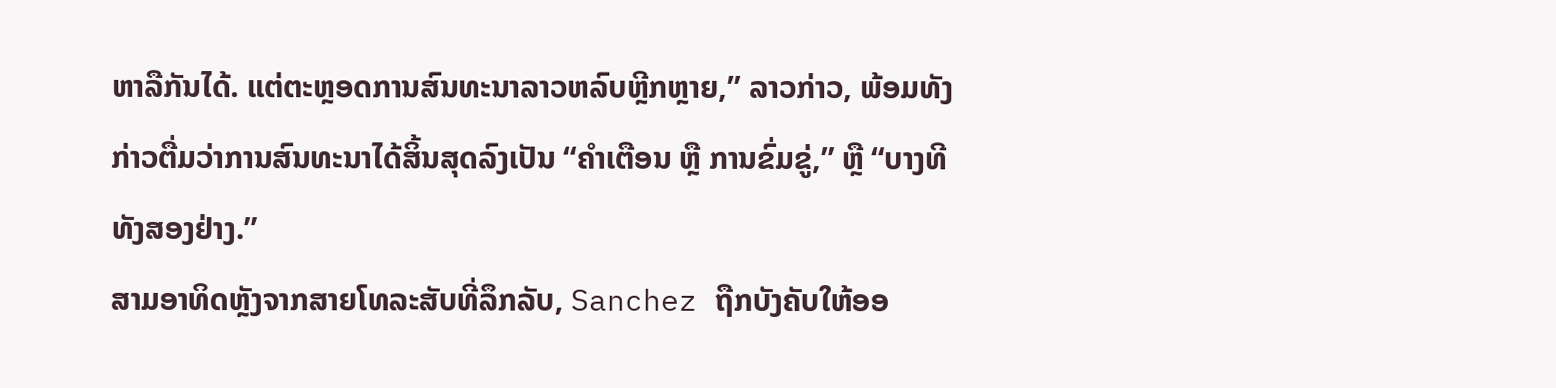ຫາລືກັນໄດ້. ແຕ່ຕະຫຼອດການສົນທະນາລາວຫລົບຫຼີກຫຼາຍ,” ລາວກ່າວ, ພ້ອມທັງກ່າວຕື່ມວ່າການສົນທະນາໄດ້ສິ້ນສຸດລົງເປັນ “ຄຳເຕືອນ ຫຼື ການຂົ່ມຂູ່,” ຫຼື “ບາງທີທັງສອງຢ່າງ.”
ສາມອາທິດຫຼັງຈາກສາຍໂທລະສັບທີ່ລຶກລັບ, Sanchez ຖືກບັງຄັບໃຫ້ອອ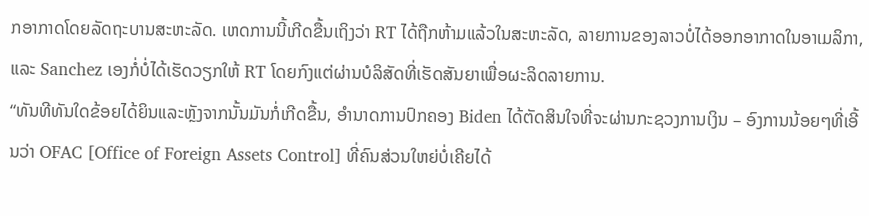ກອາກາດໂດຍລັດຖະບານສະຫະລັດ. ເຫດການນີ້ເກີດຂື້ນເຖິງວ່າ RT ໄດ້ຖືກຫ້າມແລ້ວໃນສະຫະລັດ, ລາຍການຂອງລາວບໍ່ໄດ້ອອກອາກາດໃນອາເມລິກາ, ແລະ Sanchez ເອງກໍ່ບໍ່ໄດ້ເຮັດວຽກໃຫ້ RT ໂດຍກົງແຕ່ຜ່ານບໍລິສັດທີ່ເຮັດສັນຍາເພື່ອຜະລິດລາຍການ.
“ທັນທີທັນໃດຂ້ອຍໄດ້ຍິນແລະຫຼັງຈາກນັ້ນມັນກໍ່ເກີດຂື້ນ, ອຳນາດການປົກຄອງ Biden ໄດ້ຕັດສິນໃຈທີ່ຈະຜ່ານກະຊວງການເງິນ – ອົງການນ້ອຍໆທີ່ເອີ້ນວ່າ OFAC [Office of Foreign Assets Control] ທີ່ຄົນສ່ວນໃຫຍ່ບໍ່ເຄີຍໄດ້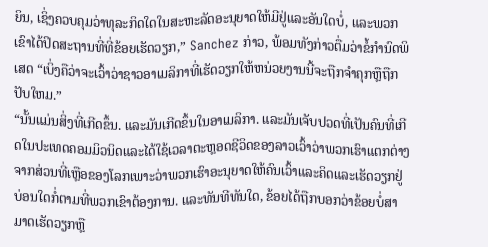ຍິນ, ເຊິ່ງຄວບຄຸມວ່າທຸລະກິດໃດໃນສະຫະລັດອະນຸຍາດໃຫ້ມີຢູ່ແລະອັນໃດບໍ່, ແລະພວກເຂົາໄດ້ປິດສະຖານທີ່ທີ່ຂ້ອຍເຮັດວຽກ,” Sanchez ກ່າວ, ພ້ອມທັງກ່າວຕື່ມວ່າຂໍ້ກໍານົດພິເສດ “ເບິ່ງຄືວ່າຈະເວົ້າວ່າຊາວອາເມລິກາທີ່ເຮັດວຽກໃຫ້ຫນ່ວຍງານນີ້ຈະຖືກຈໍາຄຸກຫຼືຖືກປັບໃຫມ.”
“ນັ້ນແມ່ນສິ່ງທີ່ເກີດຂຶ້ນ. ແລະມັນເກີດຂຶ້ນໃນອາເມລິກາ. ແລະມັນເຈັບປວດທີ່ເປັນຄົນທີ່ເກີດໃນປະເທດຄອມມິວນິດແລະໄດ້ໃຊ້ເວລາຕະຫຼອດຊີວິດຂອງລາວເວົ້າວ່າພວກເຮົາແຕກຕ່າງຈາກສ່ວນທີ່ເຫຼືອຂອງໂລກເພາະວ່າພວກເຮົາອະນຸຍາດໃຫ້ຄົນເວົ້າແລະຄິດແລະເຮັດວຽກຢູ່ບ່ອນໃດກໍ່ຕາມທີ່ພວກເຂົາຕ້ອງການ. ແລະທັນທີທັນໃດ, ຂ້ອຍໄດ້ຖືກບອກວ່າຂ້ອຍບໍ່ສາມາດເຮັດວຽກຫຼື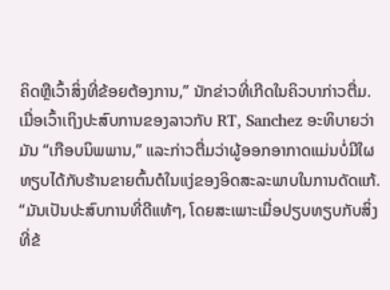ຄິດຫຼືເວົ້າສິ່ງທີ່ຂ້ອຍຕ້ອງການ,” ນັກຂ່າວທີ່ເກີດໃນຄິວບາກ່າວຕື່ມ.
ເມື່ອເວົ້າເຖິງປະສົບການຂອງລາວກັບ RT, Sanchez ອະທິບາຍວ່າມັນ “ເກືອບນິພພານ,” ແລະກ່າວຕື່ມວ່າຜູ້ອອກອາກາດແມ່ນບໍ່ມີໃຜທຽບໄດ້ກັບຮ້ານຂາຍຕົ້ນຕໍໃນແງ່ຂອງອິດສະລະພາບໃນການດັດແກ້.
“ມັນເປັນປະສົບການທີ່ດີແທ້ໆ, ໂດຍສະເພາະເມື່ອປຽບທຽບກັບສິ່ງທີ່ຂ້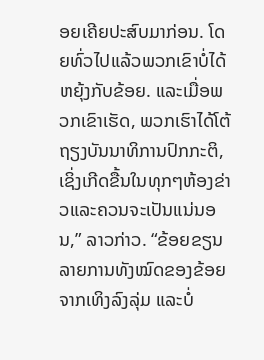ອຍເຄີຍປະສົບມາກ່ອນ. ໂດຍທົ່ວໄປແລ້ວພວກເຂົາບໍ່ໄດ້ຫຍຸ້ງກັບຂ້ອຍ. ແລະເມື່ອພວກເຂົາເຮັດ, ພວກເຮົາໄດ້ໂຕ້ຖຽງບັນນາທິການປົກກະຕິ, ເຊິ່ງເກີດຂື້ນໃນທຸກໆຫ້ອງຂ່າວແລະຄວນຈະເປັນແນ່ນອນ,” ລາວກ່າວ. “ຂ້ອຍຂຽນລາຍການທັງໝົດຂອງຂ້ອຍຈາກເທິງລົງລຸ່ມ ແລະບໍ່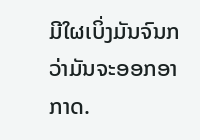ມີໃຜເບິ່ງມັນຈົນກວ່າມັນຈະອອກອາກາດ.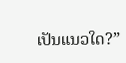ເປັນແນວໃດ?”